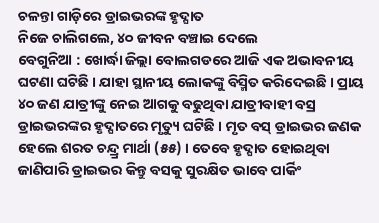ଚଳନ୍ତା ଗାଡ଼ିରେ ଡ୍ରାଇଭରଙ୍କ ହୃଦ୍ଘାତ
ନିଜେ ଚାଲିଗଲେ, ୪୦ ଜୀବନ ବଞ୍ଚାଇ ଦେଲେ
ବେଗୁନିଆ : ଖୋର୍ଦ୍ଧା ଜିଲ୍ଲା ବୋଲଗଡରେ ଆଜି ଏକ ଅଭାବନୀୟ ଘଟଣା ଘଟିଛି । ଯାହା ସ୍ଥାନୀୟ ଲୋକଙ୍କୁ ବିସ୍ମିତ କରିଦେଇଛି । ପ୍ରାୟ ୪୦ ଜଣ ଯାତ୍ରୀଙ୍କୁ ନେଇ ଆଗକୁ ବଢୁଥିବା ଯାତ୍ରୀବାହୀ ବସ୍ର ଡ୍ରାଇଭରଙ୍କର ହୃଦ୍ଘାତରେ ମୃତ୍ୟୁ ଘଟିଛି । ମୃତ ବସ୍ ଡ୍ରାଇଭର ଜଣକ ହେଲେ ଶରତ ଚନ୍ଦ୍ର୍ର ମାର୍ଥା (୫୫) । ତେବେ ହୃଦ୍ଘାତ ହୋଇଥିବା ଜାଣିପାରି ଡ୍ରାଇଭର କିନ୍ତୁ ବସକୁ ସୁରକ୍ଷିତ ଭାବେ ପାର୍କିଂ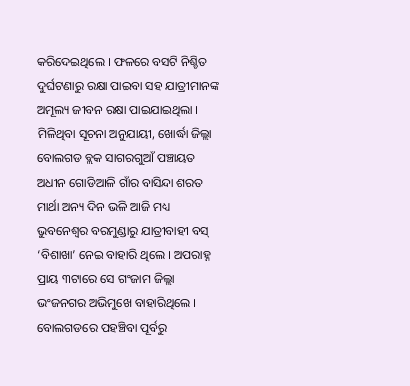କରିଦେଇଥିଲେ । ଫଳରେ ବସଟି ନିଶ୍ଚିତ ଦୁର୍ଘଟଣାରୁ ରକ୍ଷା ପାଇବା ସହ ଯାତ୍ରୀମାନଙ୍କ ଅମୂଲ୍ୟ ଜୀବନ ରକ୍ଷା ପାଇଯାଇଥିଲା । ମିଳିଥିବା ସୂଚନା ଅନୁଯାୟୀ, ଖୋର୍ଦ୍ଧା ଜିଲ୍ଲା ବୋଲଗଡ ବ୍ଲକ ସାଗରଗୁଆଁ ପଞ୍ଚାୟତ ଅଧୀନ ଗୋଡିଆଳି ଗାଁର ବାସିନ୍ଦା ଶରତ ମାର୍ଥା ଅନ୍ୟ ଦିନ ଭଳି ଆଜି ମଧ୍ୟ ଭୁବନେଶ୍ୱର ବରମୁଣ୍ଡାରୁ ଯାତ୍ରୀବାହୀ ବସ୍ ‘ବିଶାଖା’ ନେଇ ବାହାରି ଥିଲେ । ଅପରାହ୍ନ ପ୍ରାୟ ୩ଟାରେ ସେ ଗଂଜାମ ଜିଲ୍ଲା ଭଂଜନଗର ଅଭିମୁଖେ ବାହାରିଥିଲେ । ବୋଲଗଡରେ ପହଞ୍ଚିବା ପୂର୍ବରୁ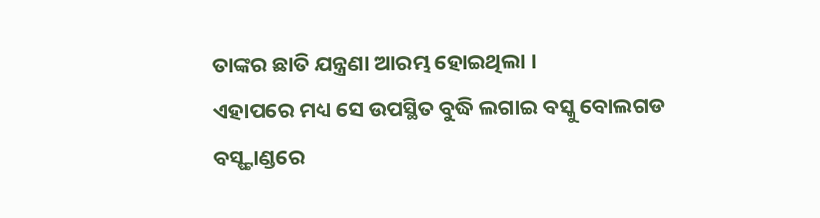ତାଙ୍କର ଛାତି ଯନ୍ତ୍ରଣା ଆରମ୍ଭ ହୋଇଥିଲା ।
ଏହାପରେ ମଧ୍ୟ ସେ ଉପସ୍ଥିତ ବୁଦ୍ଧି ଲଗାଇ ବସ୍କୁ ବୋଲଗଡ ବସ୍ଷ୍ଟାଣ୍ଡରେ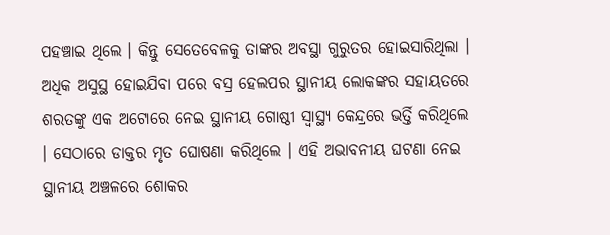ପହଞ୍ଚାଇ ଥିଲେ । କିନ୍ତୁ ସେତେବେଳକୁ ତାଙ୍କର ଅବସ୍ଥା ଗୁରୁତର ହୋଇସାରିଥିଲା । ଅଧିକ ଅସୁସ୍ଥ ହୋଇଯିବା ପରେ ବସ୍ର ହେଲପର ସ୍ଥାନୀୟ ଲୋକଙ୍କର ସହାୟତରେ ଶରତଙ୍କୁ ଏକ ଅଟୋରେ ନେଇ ସ୍ଥାନୀୟ ଗୋଷ୍ଠୀ ସ୍ୱାସ୍ଥ୍ୟ କେନ୍ଦ୍ରରେ ଭର୍ତ୍ତି କରିଥିଲେ । ସେଠାରେ ଡାକ୍ତର ମୃତ ଘୋଷଣା କରିଥିଲେ । ଏହି ଅଭାବନୀୟ ଘଟଣା ନେଇ ସ୍ଥାନୀୟ ଅଞ୍ଚଳରେ ଶୋକର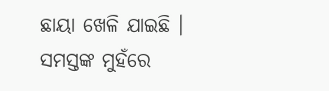ଛାୟା ଖେଳି ଯାଇଛି । ସମସ୍ତଙ୍କ ମୁହଁରେ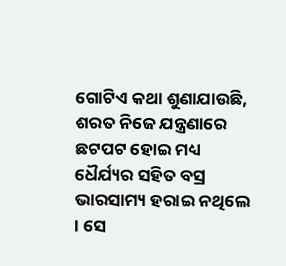ଗୋଟିଏ କଥା ଶୁଣାଯାଉଛି, ଶରତ ନିଜେ ଯନ୍ତ୍ରଣାରେ ଛଟପଟ ହୋଇ ମଧ୍ୟ ଧୈର୍ଯ୍ୟର ସହିତ ବସ୍ର ଭାରସାମ୍ୟ ହରାଇ ନଥିଲେ । ସେ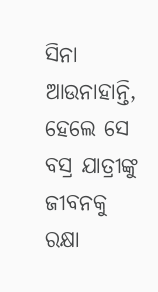ସିନା ଆଉନାହାନ୍ତି, ହେଲେ ସେ ବସ୍ର ଯାତ୍ରୀଙ୍କୁ ଜୀବନକୁ ରକ୍ଷା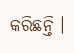କରିଛନ୍ତି ।